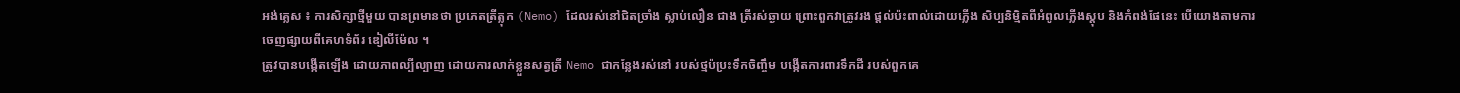អង់គ្លេស ៖ ការសិក្សាថ្មីមួយ បានព្រមានថា ប្រភេតត្រីត្លុក (Nemo) ដែលរស់នៅជិតច្រាំង ស្លាប់លឿន ជាង ត្រីរស់ឆ្ងាយ ព្រោះពួកវាត្រូវរង ផ្តល់ប៉ះពាល់ដោយភ្លើង សិប្បនិម្មិតពីអំពូលភ្លើងស្តុប និងកំពង់ផែនេះ បើយោងតាមការ ចេញផ្សាយពីគេហទំព័រ ឌៀលីម៉ែល ។
ត្រូវបានបង្កើតឡើង ដោយភាពល្បីល្បាញ ដោយការលាក់ខ្លួនសត្វត្រី Nemo ជាកន្លែងរស់នៅ របស់ថ្មប៉ប្រះទឹកចិញ្ចឹម បង្កើតការពារទឹកដី របស់ពួកគេ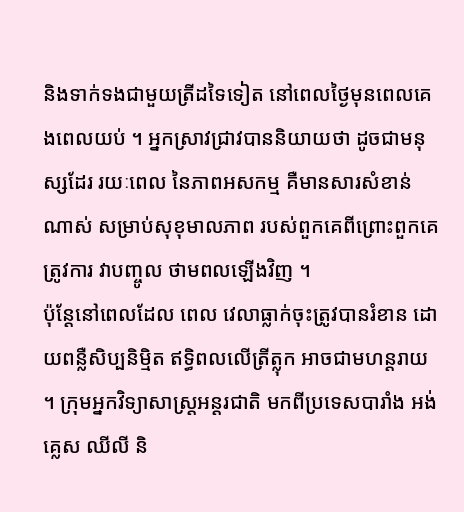និងទាក់ទងជាមួយត្រីដទៃទៀត នៅពេលថ្ងៃមុនពេលគេងពេលយប់ ។ អ្នកស្រាវជ្រាវបាននិយាយថា ដូចជាមនុស្សដែរ រយៈពេល នៃភាពអសកម្ម គឺមានសារសំខាន់ណាស់ សម្រាប់សុខុមាលភាព របស់ពួកគេពីព្រោះពួកគេត្រូវការ វាបញ្ចូល ថាមពលឡើងវិញ ។
ប៉ុន្តែនៅពេលដែល ពេល វេលាធ្លាក់ចុះត្រូវបានរំខាន ដោយពន្លឺសិប្បនិម្មិត ឥទ្ធិពលលើត្រីត្លុក អាចជាមហន្តរាយ ។ ក្រុមអ្នកវិទ្យាសាស្ត្រអន្តរជាតិ មកពីប្រទេសបារាំង អង់គ្លេស ឈីលី និ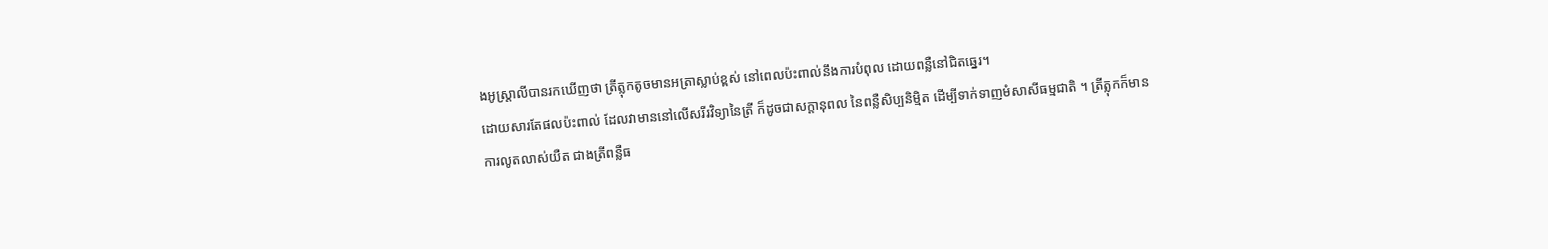ងអូស្រ្តាលីបានរកឃើញថា ត្រីត្លុកតូចមានអត្រាស្លាប់ខ្ពស់ នៅពេលប៉ះពាល់នឹងការបំពុល ដោយពន្លឺនៅជិតឆ្នេរ។
ដោយសារតែផលប៉ះពាល់ ដែលវាមាននៅលើសរីរវិទ្យានៃត្រី ក៏ដូចជាសក្តានុពល នៃពន្លឺសិប្បនិម្មិត ដើម្បីទាក់ទាញមំសាសីធម្មជាតិ ។ ត្រីត្លុកក៏មានការលូតលាស់យឺត ជាងត្រីពន្លឺធ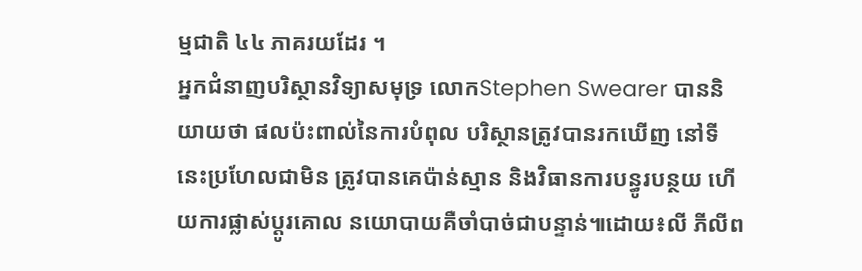ម្មជាតិ ៤៤ ភាគរយដែរ ។
អ្នកជំនាញបរិស្ថានវិទ្យាសមុទ្រ លោកStephen Swearer បាននិយាយថា ផលប៉ះពាល់នៃការបំពុល បរិស្ថានត្រូវបានរកឃើញ នៅទីនេះប្រហែលជាមិន ត្រូវបានគេប៉ាន់ស្មាន និងវិធានការបន្ធូរបន្ថយ ហើយការផ្លាស់ប្តូរគោល នយោបាយគឺចាំបាច់ជាបន្ទាន់៕ដោយ៖លី ភីលីព